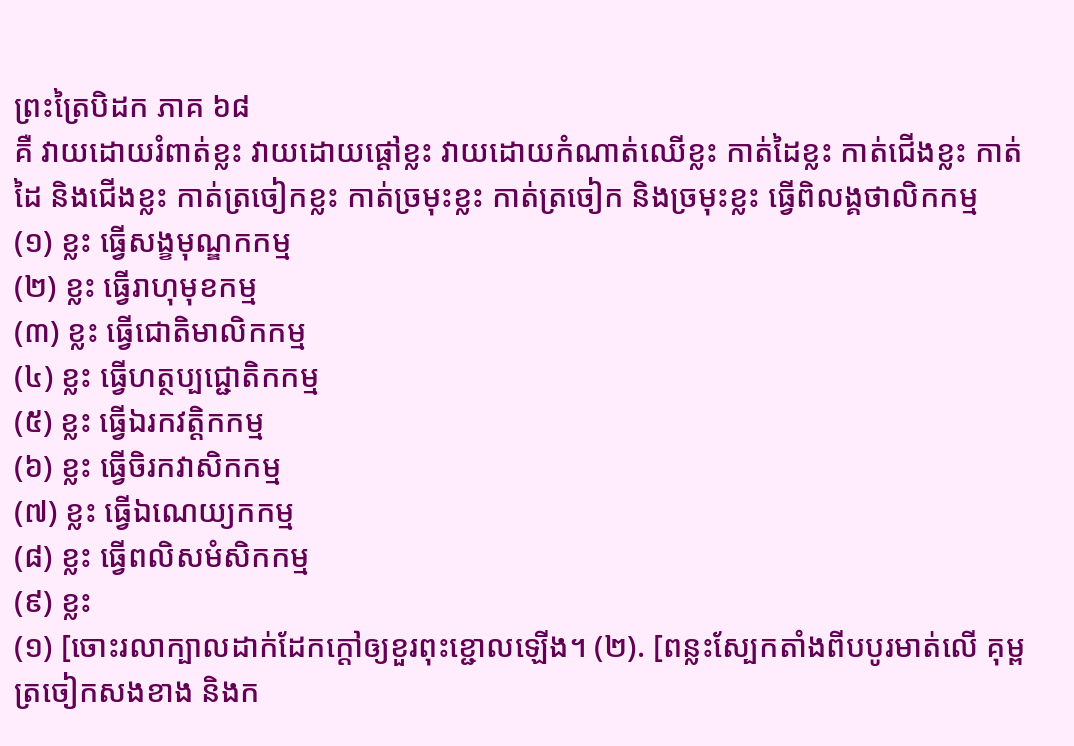ព្រះត្រៃបិដក ភាគ ៦៨
គឺ វាយដោយរំពាត់ខ្លះ វាយដោយផ្តៅខ្លះ វាយដោយកំណាត់ឈើខ្លះ កាត់ដៃខ្លះ កាត់ជើងខ្លះ កាត់ដៃ និងជើងខ្លះ កាត់ត្រចៀកខ្លះ កាត់ច្រមុះខ្លះ កាត់ត្រចៀក និងច្រមុះខ្លះ ធ្វើពិលង្គថាលិកកម្ម
(១) ខ្លះ ធ្វើសង្ខមុណ្ឌកកម្ម
(២) ខ្លះ ធ្វើរាហុមុខកម្ម
(៣) ខ្លះ ធ្វើជោតិមាលិកកម្ម
(៤) ខ្លះ ធ្វើហត្ថប្បជ្ជោតិកកម្ម
(៥) ខ្លះ ធ្វើឯរកវត្តិកកម្ម
(៦) ខ្លះ ធ្វើចិរកវាសិកកម្ម
(៧) ខ្លះ ធ្វើឯណេយ្យកកម្ម
(៨) ខ្លះ ធ្វើពលិសមំសិកកម្ម
(៩) ខ្លះ
(១) [ចោះរលាក្បាលដាក់ដែកក្តៅឲ្យខួរពុះខ្ជោលឡើង។ (២). [ពន្លះស្បែកតាំងពីបបូរមាត់លើ គុម្ពត្រចៀកសងខាង និងក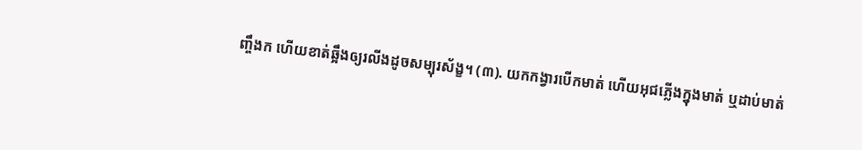ញ្ចឹងក ហើយខាត់ឆ្អឹងឲ្យរលីងដូចសម្បុរស័ង្ខ។ (៣). យកកង្វារបើកមាត់ ហើយអុជភ្លើងក្នុងមាត់ ឬដាប់មាត់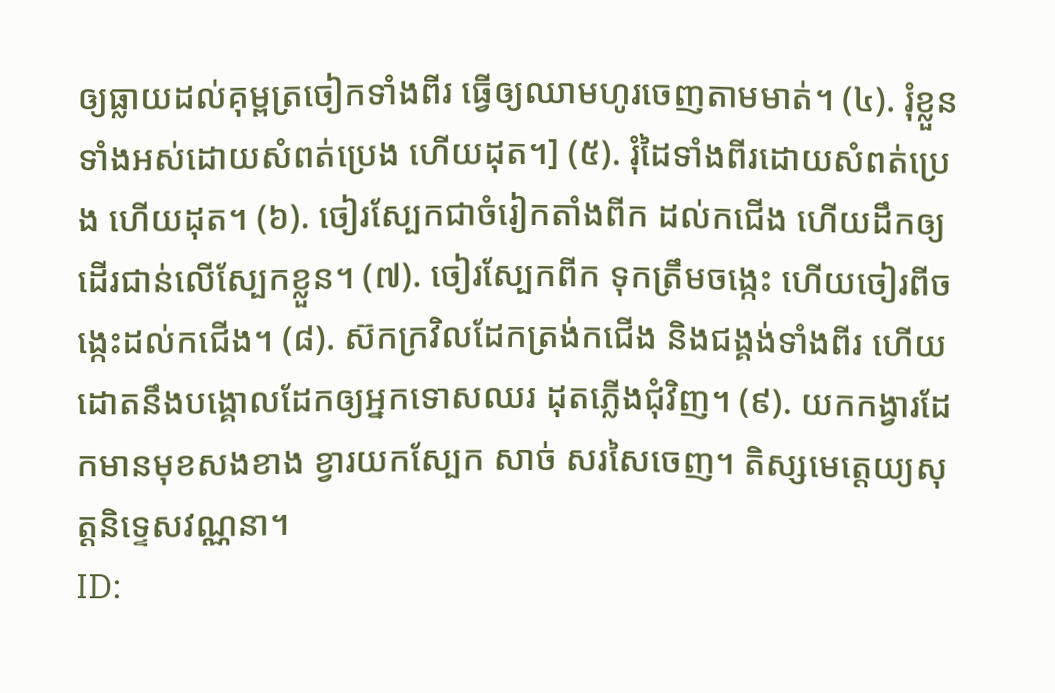ឲ្យធ្លាយដល់គុម្ពត្រចៀកទាំងពីរ ធ្វើឲ្យឈាមហូរចេញតាមមាត់។ (៤). រុំខ្លួនទាំងអស់ដោយសំពត់ប្រេង ហើយដុត។] (៥). រុំដៃទាំងពីរដោយសំពត់ប្រេង ហើយដុត។ (៦). ចៀរស្បែកជាចំរៀកតាំងពីក ដល់កជើង ហើយដឹកឲ្យដើរជាន់លើស្បែកខ្លួន។ (៧). ចៀរស្បែកពីក ទុកត្រឹមចង្កេះ ហើយចៀរពីចង្កេះដល់កជើង។ (៨). ស៊កក្រវិលដែកត្រង់កជើង និងជង្គង់ទាំងពីរ ហើយដោតនឹងបង្គោលដែកឲ្យអ្នកទោសឈរ ដុតភ្លើងជុំវិញ។ (៩). យកកង្វារដែកមានមុខសងខាង ខ្វារយកស្បែក សាច់ សរសៃចេញ។ តិស្សមេត្តេយ្យសុត្តនិទ្ទេសវណ្ណនា។
ID: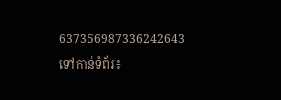637356987336242643
ទៅកាន់ទំព័រ៖